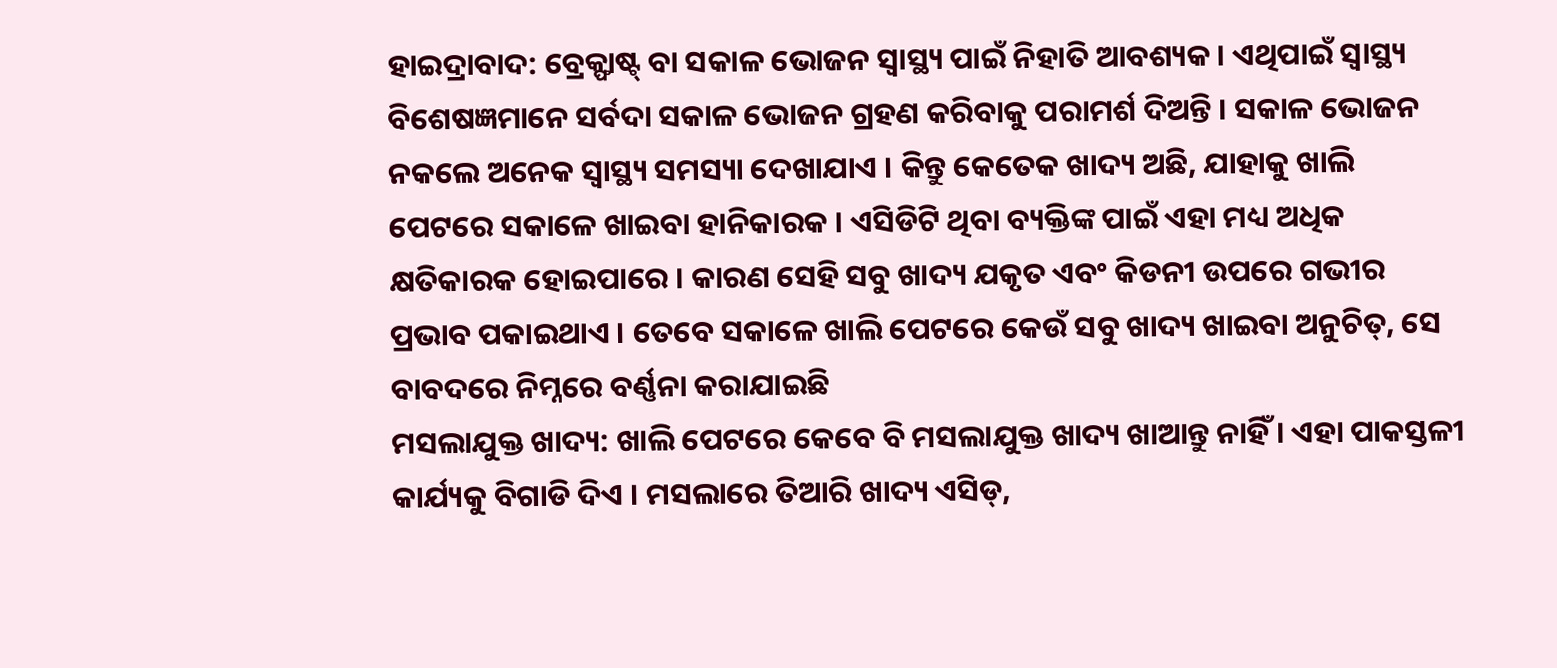ହାଇଦ୍ରାବାଦ: ବ୍ରେକ୍ଫାଷ୍ଟ୍ ବା ସକାଳ ଭୋଜନ ସ୍ବାସ୍ଥ୍ୟ ପାଇଁ ନିହାତି ଆବଶ୍ୟକ । ଏଥିପାଇଁ ସ୍ବାସ୍ଥ୍ୟ ବିଶେଷଜ୍ଞମାନେ ସର୍ବଦା ସକାଳ ଭୋଜନ ଗ୍ରହଣ କରିବାକୁ ପରାମର୍ଶ ଦିଅନ୍ତି । ସକାଳ ଭୋଜନ ନକଲେ ଅନେକ ସ୍ବାସ୍ଥ୍ୟ ସମସ୍ୟା ଦେଖାଯାଏ । କିନ୍ତୁ କେତେକ ଖାଦ୍ୟ ଅଛି, ଯାହାକୁ ଖାଲି ପେଟରେ ସକାଳେ ଖାଇବା ହାନିକାରକ । ଏସିଡିଟି ଥିବା ବ୍ୟକ୍ତିଙ୍କ ପାଇଁ ଏହା ମଧ୍ୟ ଅଧିକ କ୍ଷତିକାରକ ହୋଇପାରେ । କାରଣ ସେହି ସବୁ ଖାଦ୍ୟ ଯକୃତ ଏବଂ କିଡନୀ ଉପରେ ଗଭୀର ପ୍ରଭାବ ପକାଇଥାଏ । ତେବେ ସକାଳେ ଖାଲି ପେଟରେ କେଉଁ ସବୁ ଖାଦ୍ୟ ଖାଇବା ଅନୁଚିତ୍, ସେ ବାବଦରେ ନିମ୍ନରେ ବର୍ଣ୍ଣନା କରାଯାଇଛି
ମସଲାଯୁକ୍ତ ଖାଦ୍ୟ: ଖାଲି ପେଟରେ କେବେ ବି ମସଲାଯୁକ୍ତ ଖାଦ୍ୟ ଖାଆନ୍ତୁ ନାହିଁ । ଏହା ପାକସ୍ତଳୀ କାର୍ଯ୍ୟକୁ ବିଗାଡି ଦିଏ । ମସଲାରେ ତିଆରି ଖାଦ୍ୟ ଏସିଡ୍,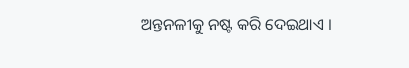ଅନ୍ତନଳୀକୁ ନଷ୍ଟ କରି ଦେଇଥାଏ ।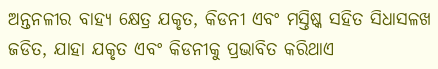ଅନ୍ତନଳୀର ବାହ୍ୟ କ୍ଷେତ୍ର ଯକୃତ, କିଡନୀ ଏବଂ ମସ୍ତିଷ୍କ ସହିତ ସିଧାସଳଖ ଜଡିତ, ଯାହା ଯକୃତ ଏବଂ କିଡନୀକୁ ପ୍ରଭାବିତ କରିଥାଏ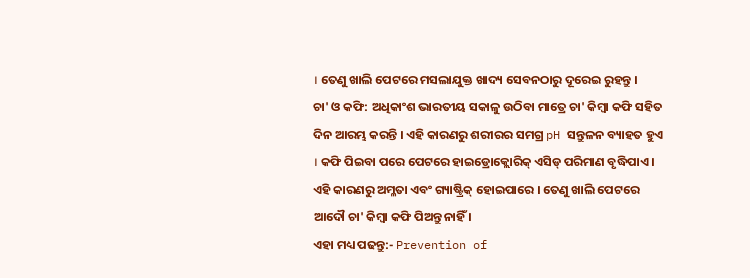। ତେଣୁ ଖାଲି ପେଟରେ ମସଲାଯୁକ୍ତ ଖାଦ୍ୟ ସେବନଠାରୁ ଦୂରେଇ ରୁହନ୍ତୁ ।
ଚା' ଓ କଫି: ଅଧିକାଂଶ ଭାରତୀୟ ସକାଳୁ ଉଠିବା ମାତ୍ରେ ଚା' କିମ୍ବା କଫି ସହିତ ଦିନ ଆରମ୍ଭ କରନ୍ତି । ଏହି କାରଣରୁ ଶରୀରର ସମଗ୍ର pH ସନ୍ତୁଳନ ବ୍ୟାହତ ହୁଏ । କଫି ପିଇବା ପରେ ପେଟରେ ହାଇଡ୍ରୋକ୍ଲୋରିକ୍ ଏସିଡ୍ ପରିମାଣ ବୃଦ୍ଧିପାଏ । ଏହି କାରଣରୁ ଅମ୍ଳତା ଏବଂ ଗ୍ୟାଷ୍ଟ୍ରିକ୍ ହୋଇପାରେ । ତେଣୁ ଖାଲି ପେଟରେ ଆଦୌ ଚା' କିମ୍ବା କଫି ପିଅନ୍ତୁ ନାହିଁ ।
ଏହା ମଧ୍ୟ ପଢନ୍ତୁ:- Prevention of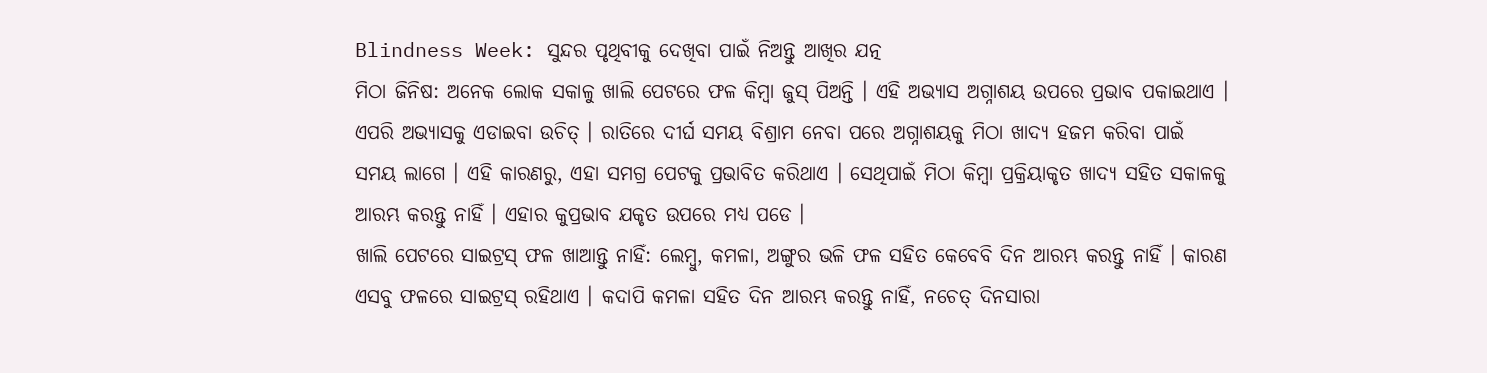Blindness Week: ସୁନ୍ଦର ପୃଥିବୀକୁ ଦେଖିବା ପାଇଁ ନିଅନ୍ତୁ ଆଖିର ଯତ୍ନ
ମିଠା ଜିନିଷ: ଅନେକ ଲୋକ ସକାଳୁ ଖାଲି ପେଟରେ ଫଳ କିମ୍ବା ଜୁସ୍ ପିଅନ୍ତି । ଏହି ଅଭ୍ୟାସ ଅଗ୍ନାଶୟ ଉପରେ ପ୍ରଭାବ ପକାଇଥାଏ । ଏପରି ଅଭ୍ୟାସକୁ ଏଡାଇବା ଉଚିତ୍ । ରାତିରେ ଦୀର୍ଘ ସମୟ ବିଶ୍ରାମ ନେବା ପରେ ଅଗ୍ନାଶୟକୁ ମିଠା ଖାଦ୍ୟ ହଜମ କରିବା ପାଇଁ ସମୟ ଲାଗେ । ଏହି କାରଣରୁ, ଏହା ସମଗ୍ର ପେଟକୁ ପ୍ରଭାବିତ କରିଥାଏ । ସେଥିପାଇଁ ମିଠା କିମ୍ବା ପ୍ରକ୍ରିୟାକୃତ ଖାଦ୍ୟ ସହିତ ସକାଳକୁ ଆରମ୍ଭ କରନ୍ତୁ ନାହିଁ । ଏହାର କୁପ୍ରଭାବ ଯକୃତ ଉପରେ ମଧ୍ୟ ପଡେ ।
ଖାଲି ପେଟରେ ସାଇଟ୍ରସ୍ ଫଳ ଖାଆନ୍ତୁ ନାହିଁ: ଲେମ୍ବୁ, କମଳା, ଅଙ୍ଗୁର ଭଳି ଫଳ ସହିତ କେବେବି ଦିନ ଆରମ୍ଭ କରନ୍ତୁ ନାହିଁ । କାରଣ ଏସବୁ ଫଳରେ ସାଇଟ୍ରସ୍ ରହିଥାଏ । କଦାପି କମଳା ସହିତ ଦିନ ଆରମ୍ଭ କରନ୍ତୁ ନାହିଁ, ନଚେତ୍ ଦିନସାରା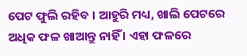ପେଟ ଫୁଲି ରହିବ । ଆହୁରି ମଧ୍ୟ, ଖାଲି ପେଟରେ ଅଧିକ ଫଳ ଖାଆନ୍ତୁ ନାହିଁ । ଏହା ଫଳରେ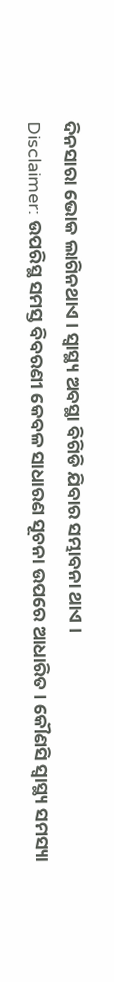ଦିନସାରା ଭୋକ ଲାଗିନଥାଏ । ସ୍ବାସ୍ଥ୍ୟ ଅବସ୍ଥା ବିଗିଡି ଯିବାର ସମ୍ଭାବନା ଥାଏ ।
Disclaimer: ଉପରିସ୍ଥ ସମସ୍ତ ବିବରଣୀ କେବଳ ସାଧାରଣ ସୂଚନା ଉପରେ ଆଧାରିତ । କୌଣସି ସ୍ବାସ୍ଥ୍ୟ ସମସ୍ୟା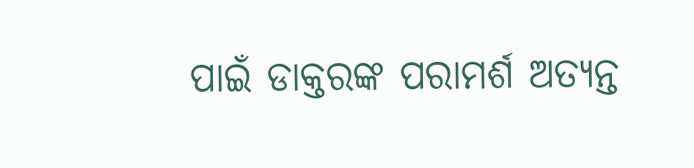ପାଇଁ ଡାକ୍ତରଙ୍କ ପରାମର୍ଶ ଅତ୍ୟନ୍ତ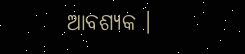ଆବଶ୍ୟକ ।